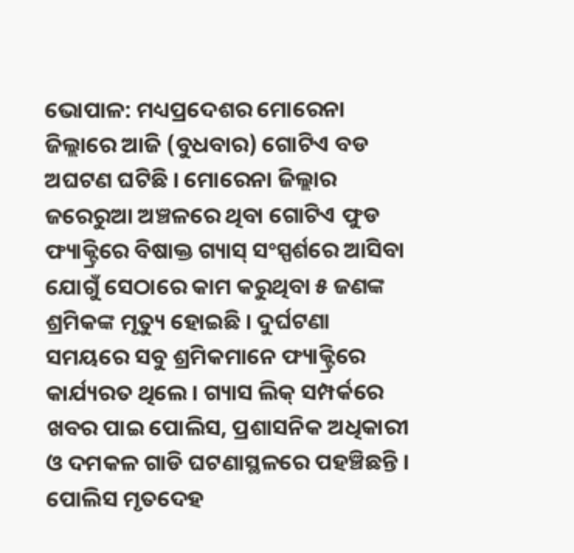ଭୋପାଳ: ମଧ୍ୟପ୍ରଦେଶର ମୋରେନା ଜିଲ୍ଲାରେ ଆଜି (ବୁଧବାର) ଗୋଟିଏ ବଡ ଅଘଟଣ ଘଟିଛି । ମୋରେନା ଜିଲ୍ଲାର ଜରେରୁଆ ଅଞ୍ଚଳରେ ଥିବା ଗୋଟିଏ ଫୁଡ ଫ୍ୟାକ୍ଟ୍ରିରେ ବିଷାକ୍ତ ଗ୍ୟାସ୍ ସଂସ୍ପର୍ଶରେ ଆସିବା ଯୋଗୁଁ ସେଠାରେ କାମ କରୁଥିବା ୫ ଜଣଙ୍କ ଶ୍ରମିକଙ୍କ ମୃତ୍ୟୁ ହୋଇଛି । ଦୁର୍ଘଟଣା ସମୟରେ ସବୁ ଶ୍ରମିକମାନେ ଫ୍ୟାକ୍ଟ୍ରିରେ କାର୍ଯ୍ୟରତ ଥିଲେ । ଗ୍ୟାସ ଲିକ୍ ସମ୍ପର୍କରେ ଖବର ପାଇ ପୋଲିସ, ପ୍ରଶାସନିକ ଅଧିକାରୀ ଓ ଦମକଳ ଗାଡି ଘଟଣାସ୍ଥଳରେ ପହଞ୍ଚିଛନ୍ତି । ପୋଲିସ ମୃତଦେହ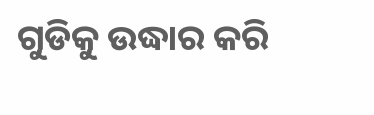ଗୁଡିକୁ ଉଦ୍ଧାର କରି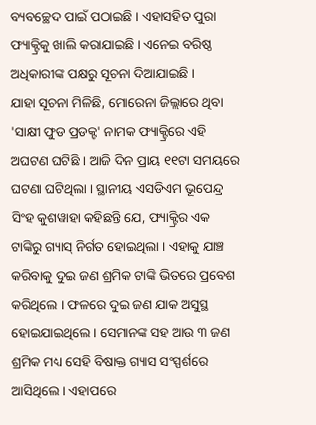ବ୍ୟବଚ୍ଛେଦ ପାଇଁ ପଠାଇଛି । ଏହାସହିତ ପୁରା ଫ୍ୟାକ୍ଟ୍ରିକୁ ଖାଲି କରାଯାଇଛି । ଏନେଇ ବରିଷ୍ଠ ଅଧିକାରୀଙ୍କ ପକ୍ଷରୁ ସୂଚନା ଦିଆଯାଇଛି ।
ଯାହା ସୂଚନା ମିଳିଛି, ମୋରେନା ଜିଲ୍ଲାରେ ଥିବା 'ସାକ୍ଷୀ ଫୁଡ ପ୍ରଡକ୍ଟ' ନାମକ ଫ୍ୟାକ୍ଟ୍ରିରେ ଏହି ଅଘଟଣ ଘଟିଛି । ଆଜି ଦିନ ପ୍ରାୟ ୧୧ଟା ସମୟରେ ଘଟଣା ଘଟିଥିଲା । ସ୍ଥାନୀୟ ଏସଡିଏମ ଭୂପେନ୍ଦ୍ର ସିଂହ କୁଶୱାହା କହିଛନ୍ତି ଯେ, ଫ୍ୟାକ୍ଟ୍ରିର ଏକ ଟାଙ୍କିରୁ ଗ୍ୟାସ୍ ନିର୍ଗତ ହୋଇଥିଲା । ଏହାକୁ ଯାଞ୍ଚ କରିବାକୁ ଦୁଇ ଜଣ ଶ୍ରମିକ ଟାଙ୍କି ଭିତରେ ପ୍ରବେଶ କରିଥିଲେ । ଫଳରେ ଦୁଇ ଜଣ ଯାକ ଅସୁସ୍ଥ ହୋଇଯାଇଥିଲେ । ସେମାନଙ୍କ ସହ ଆଉ ୩ ଜଣ ଶ୍ରମିକ ମଧ୍ୟ ସେହି ବିଷାକ୍ତ ଗ୍ୟାସ ସଂସ୍ପର୍ଶରେ ଆସିଥିଲେ । ଏହାପରେ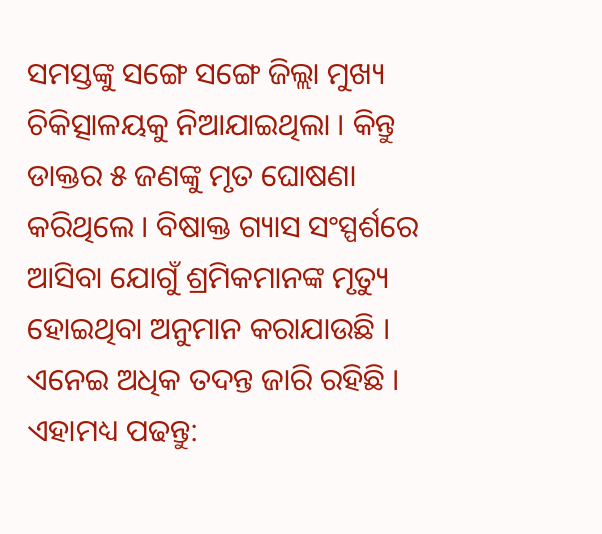ସମସ୍ତଙ୍କୁ ସଙ୍ଗେ ସଙ୍ଗେ ଜିଲ୍ଲା ମୁଖ୍ୟ ଚିକିତ୍ସାଳୟକୁ ନିଆଯାଇଥିଲା । କିନ୍ତୁ ଡାକ୍ତର ୫ ଜଣଙ୍କୁ ମୃତ ଘୋଷଣା କରିଥିଲେ । ବିଷାକ୍ତ ଗ୍ୟାସ ସଂସ୍ପର୍ଶରେ ଆସିବା ଯୋଗୁଁ ଶ୍ରମିକମାନଙ୍କ ମୃତ୍ୟୁ ହୋଇଥିବା ଅନୁମାନ କରାଯାଉଛି । ଏନେଇ ଅଧିକ ତଦନ୍ତ ଜାରି ରହିଛି ।
ଏହାମଧ୍ୟ ପଢନ୍ତୁ: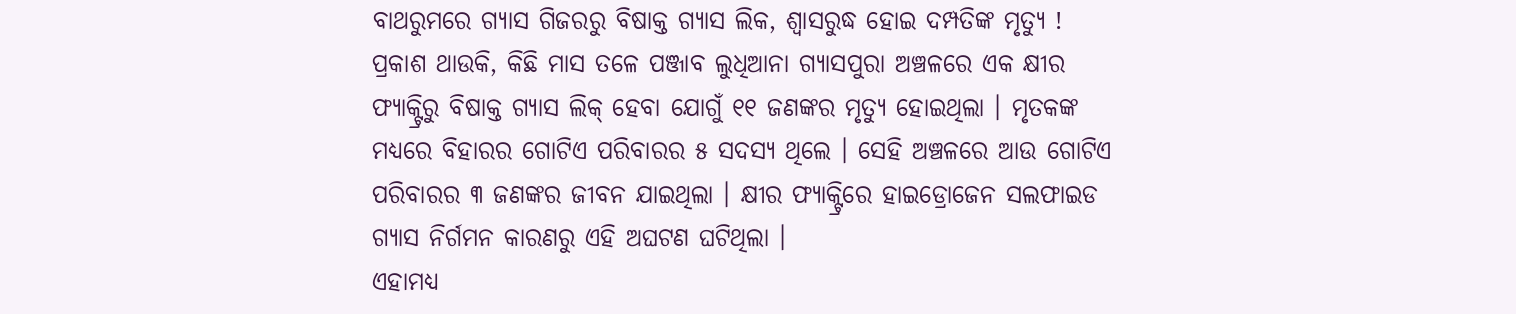ବାଥରୁମରେ ଗ୍ୟାସ ଗିଜରରୁ ବିଷାକ୍ତ ଗ୍ୟାସ ଲିକ, ଶ୍ବାସରୁଦ୍ଧ ହୋଇ ଦମ୍ପତିଙ୍କ ମୃତ୍ୟୁ !
ପ୍ରକାଶ ଥାଉକି, କିଛି ମାସ ତଳେ ପଞ୍ଜାବ ଲୁଧିଆନା ଗ୍ୟାସପୁରା ଅଞ୍ଚଳରେ ଏକ କ୍ଷୀର ଫ୍ୟାକ୍ଟ୍ରିରୁ ବିଷାକ୍ତ ଗ୍ୟାସ ଲିକ୍ ହେବା ଯୋଗୁଁ ୧୧ ଜଣଙ୍କର ମୃତ୍ୟୁ ହୋଇଥିଲା । ମୃତକଙ୍କ ମଧ୍ୟରେ ବିହାରର ଗୋଟିଏ ପରିବାରର ୫ ସଦସ୍ୟ ଥିଲେ । ସେହି ଅଞ୍ଚଳରେ ଆଉ ଗୋଟିଏ ପରିବାରର ୩ ଜଣଙ୍କର ଜୀବନ ଯାଇଥିଲା । କ୍ଷୀର ଫ୍ୟାକ୍ଟ୍ରିରେ ହାଇଡ୍ରୋଜେନ ସଲଫାଇଡ ଗ୍ୟାସ ନିର୍ଗମନ କାରଣରୁ ଏହି ଅଘଟଣ ଘଟିଥିଲା ।
ଏହାମଧ୍ୟ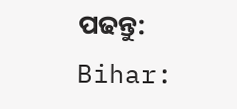ପଢନ୍ତୁ: Bihar: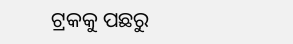ଟ୍ରକକୁ ପଛରୁ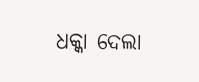ଧକ୍କା ଦେଲା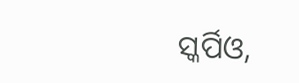ସ୍କର୍ପିଓ,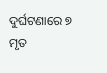ଦୁର୍ଘଟଣାରେ ୭ ମୃତ